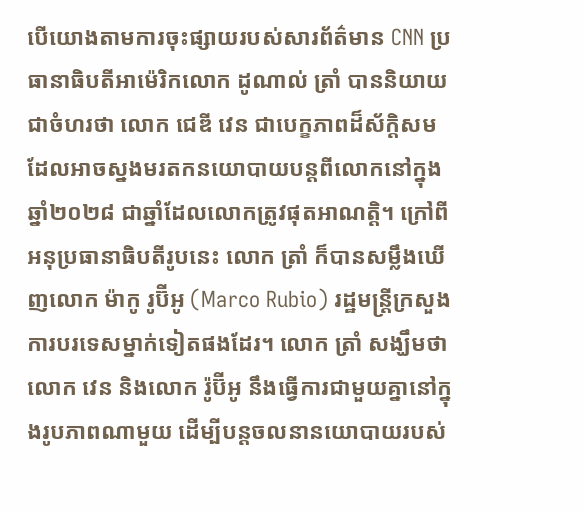បើយោងតាមការចុះផ្សាយរបស់សារព័ត៌មាន CNN ប្រធានាធិបតីអាម៉េរិកលោក ដូណាល់ ត្រាំ បាននិយាយជាចំហរថា លោក ជេឌី វេន ជាបេក្ខភាពដ៏ស័ក្ដិសម ដែលអាចស្នងមរតកនយោបាយបន្តពីលោកនៅក្នុងឆ្នាំ២០២៨ ជាឆ្នាំដែលលោកត្រូវផុតអាណត្តិ។ ក្រៅពីអនុប្រធានាធិបតីរូបនេះ លោក ត្រាំ ក៏បានសម្លឹងឃើញលោក ម៉ាកូ រូប៊ីអូ (Marco Rubio) រដ្ឋមន្រ្តីក្រសួងការបរទេសម្នាក់ទៀតផងដែរ។ លោក ត្រាំ សង្ឃឹមថា លោក វេន និងលោក រ៉ូប៊ីអូ នឹងធ្វើការជាមួយគ្នានៅក្នុងរូបភាពណាមួយ ដើម្បីបន្តចលនានយោបាយរបស់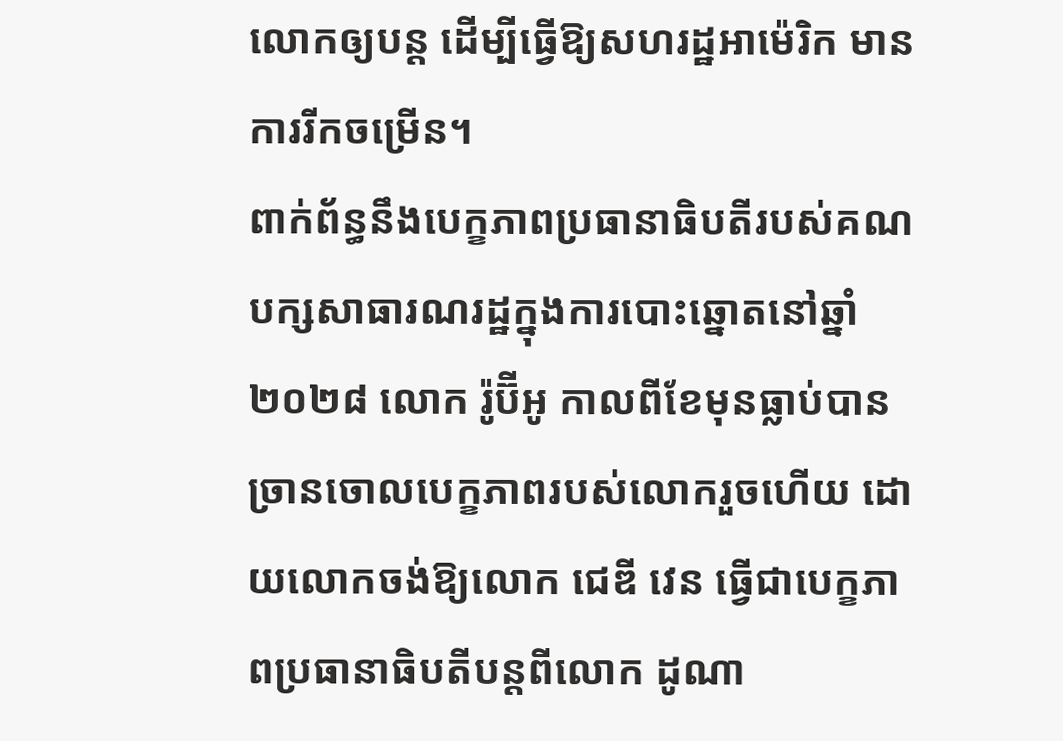លោកឲ្យបន្ត ដើម្បីធ្វើឱ្យសហរដ្ឋអាម៉េរិក មានការរីកចម្រើន។
ពាក់ព័ន្ធនឹងបេក្ខភាពប្រធានាធិបតីរបស់គណបក្សសាធារណរដ្ឋក្នុងការបោះឆ្នោតនៅឆ្នាំ២០២៨ លោក រ៉ូប៊ីអូ កាលពីខែមុនធ្លាប់បានច្រានចោលបេក្ខភាពរបស់លោករួចហើយ ដោយលោកចង់ឱ្យលោក ជេឌី វេន ធ្វើជាបេក្ខភាពប្រធានាធិបតីបន្តពីលោក ដូណា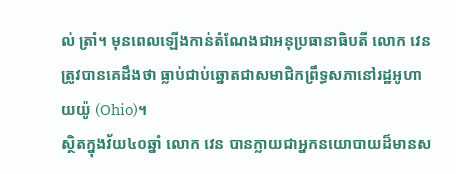ល់ ត្រាំ។ មុនពេលឡើងកាន់តំណែងជាអនុប្រធានាធិបតី លោក វេន ត្រូវបានគេដឹងថា ធ្លាប់ជាប់ឆ្នោតជាសមាជិកព្រឹទ្ធសភានៅរដ្ឋអូហាយយ៉ូ (Ohio)។
ស្ថិតក្នុងវ័យ៤០ឆ្នាំ លោក វេន បានក្លាយជាអ្នកនយោបាយដ៏មានស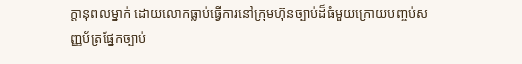ក្តានុពលម្នាក់ ដោយលោកធ្លាប់ធ្វើការនៅក្រុមហ៊ុនច្បាប់ដ៏ធំមួយក្រោយបញ្ចប់សញ្ញប័ត្រផ្នែកច្បាប់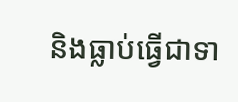និងធ្លាប់ធ្វើជាទា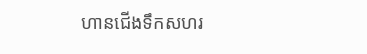ហានជើងទឹកសហរ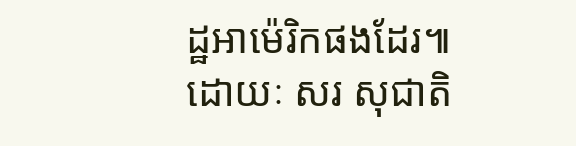ដ្ឋអាម៉េរិកផងដែរ៕
ដោយៈ សរ សុជាតិ